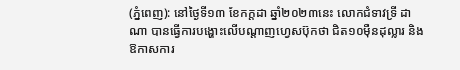(ភ្នំពេញ): នៅថ្ងៃទី១៣ ខែកក្តដា ឆ្នាំ២០២៣នេះ លោកជំទាវទ្រី ដាណា បានធ្វើការបង្ហោះលើបណ្តាញហ្វេសប៊ុកថា ជិត១០ម៉ឺនដុល្លារ និងឱកាសការ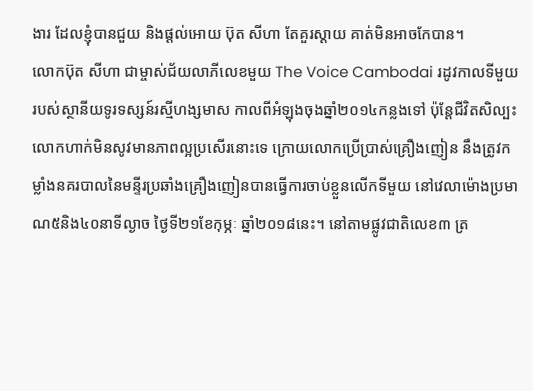ងារ ដែលខ្ញុំបានជួយ និងផ្ដល់អោយ ប៊ុត សីហា តែគួរស្ដាយ គាត់មិនអាចកែបាន។
លោកប៊ុត សីហា ជាម្ចាស់ជ័យលាភីលេខមួយ The Voice Cambodai រដូវកាលទីមួយ របស់ស្ថានីយទូរទស្សន៍រស្មីហង្សមាស កាលពីអំឡុងចុងឆ្នាំ២០១៤កន្លងទៅ ប៉ុន្តែជីវិតសិល្បះលោកហាក់មិនសូវមានភាពល្អប្រសើរនោះទេ ក្រោយលោកប្រើប្រាស់គ្រឿងញៀន នឹងត្រូវកម្លាំងនគរបាលនៃមន្ទីរប្រឆាំងគ្រឿងញៀនបានធ្វើការចាប់ខ្លួនលើកទីមួយ នៅវេលាម៉ោងប្រមាណ៥និង៤០នាទីល្ងាច ថ្ងៃទី២១ខែកុម្ភៈ ឆ្នាំ២០១៨នេះ។ នៅតាមផ្លូវជាតិលេខ៣ ត្រ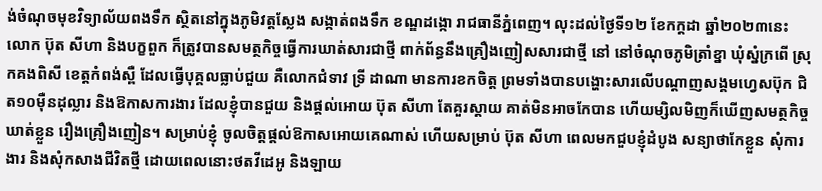ង់ចំណុចមុខវិទ្យាល័យពងទឹក ស្ថិតនៅក្នុងភូមិវត្តស្លែង សង្កាត់ពងទឹក ខណ្ឌដង្កោ រាជធានីភ្នំពេញ។ លុះដល់ថ្ងៃទី១២ ខែកក្តដា ឆ្នាំ២០២៣នេះ លោក ប៊ុត សីហា និងបក្ខពួក ក៏ត្រូវបានសមត្ថកិច្ចធ្វើការឃាត់សារជាថ្មី ពាក់ព័ន្ធនឹងគ្រឿងញៀសសារជាថ្មី នៅ នៅចំណុចភូមិត្រាំខ្នា ឃុំស្នំក្រពើ ស្រុកគងពិសី ខេត្តកំពង់ស្ពឺ ដែលធ្វើបុគ្គលធ្លាប់ជួយ គឺលោកជំទាវ ទ្រី ដាណា មានការខកចិត្ត ព្រមទាំងបានបង្ហោះសារលើបណ្តាញសង្គមហ្វេសប៊ុក ជិត១០ម៉ឺនដុល្លារ និងឱកាសការងារ ដែលខ្ញុំបានជួយ និងផ្ដល់អោយ ប៊ុត សីហា តែគួរស្ដាយ គាត់មិនអាចកែបាន ហើយម្សិលមិញក៏ឃើញសមត្ថកិច្ចឃាត់ខ្លួន រឿងគ្រឿងញៀន។ សម្រាប់ខ្ញុំ ចូលចិត្តផ្ដល់ឱកាសអោយគេណាស់ ហើយសម្រាប់ ប៊ុត សីហា ពេលមកជួបខ្ញុំដំបូង សន្យាថាកែខ្លួន សុំការងារ និងសុំកសាងជីវិតថ្មី ដោយពេលនោះថតវីដេអូ និងឡាយ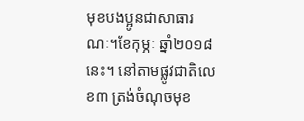មុខបងប្អូនជាសាធារណៈ។ខែកុម្ភៈ ឆ្នាំ២០១៨នេះ។ នៅតាមផ្លូវជាតិលេខ៣ ត្រង់ចំណុចមុខ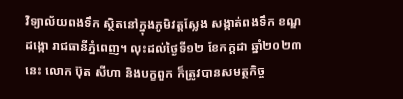វិទ្យាល័យពងទឹក ស្ថិតនៅក្នុងភូមិវត្តស្លែង សង្កាត់ពងទឹក ខណ្ឌដង្កោ រាជធានីភ្នំពេញ។ លុះដល់ថ្ងៃទី១២ ខែកក្តដា ឆ្នាំ២០២៣នេះ លោក ប៊ុត សីហា និងបក្ខពួក ក៏ត្រូវបានសមត្ថកិច្ច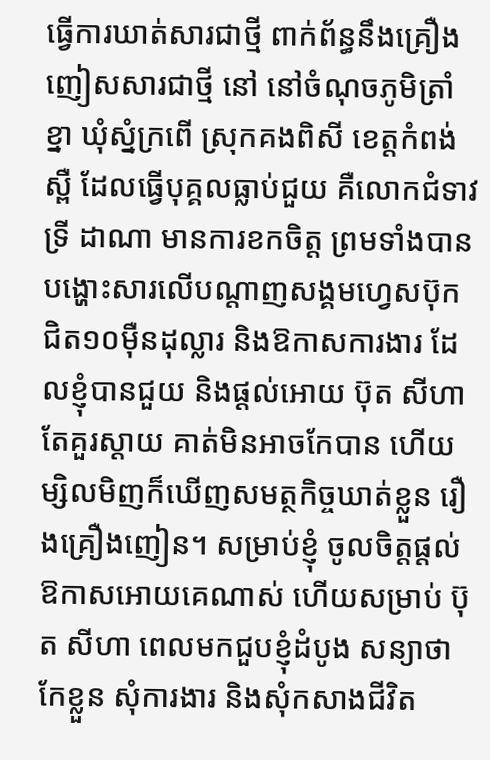ធ្វើការឃាត់សារជាថ្មី ពាក់ព័ន្ធនឹងគ្រឿងញៀសសារជាថ្មី នៅ នៅចំណុចភូមិត្រាំខ្នា ឃុំស្នំក្រពើ ស្រុកគងពិសី ខេត្តកំពង់ស្ពឺ ដែលធ្វើបុគ្គលធ្លាប់ជួយ គឺលោកជំទាវ ទ្រី ដាណា មានការខកចិត្ត ព្រមទាំងបានបង្ហោះសារលើបណ្តាញសង្គមហ្វេសប៊ុក ជិត១០ម៉ឺនដុល្លារ និងឱកាសការងារ ដែលខ្ញុំបានជួយ និងផ្ដល់អោយ ប៊ុត សីហា តែគួរស្ដាយ គាត់មិនអាចកែបាន ហើយម្សិលមិញក៏ឃើញសមត្ថកិច្ចឃាត់ខ្លួន រឿងគ្រឿងញៀន។ សម្រាប់ខ្ញុំ ចូលចិត្តផ្ដល់ឱកាសអោយគេណាស់ ហើយសម្រាប់ ប៊ុត សីហា ពេលមកជួបខ្ញុំដំបូង សន្យាថាកែខ្លួន សុំការងារ និងសុំកសាងជីវិត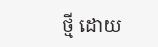ថ្មី ដោយ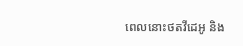ពេលនោះថតវីដេអូ និង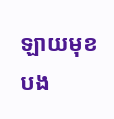ឡាយមុខបង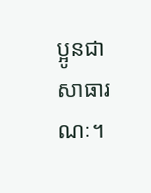ប្អូនជាសាធារណៈ។